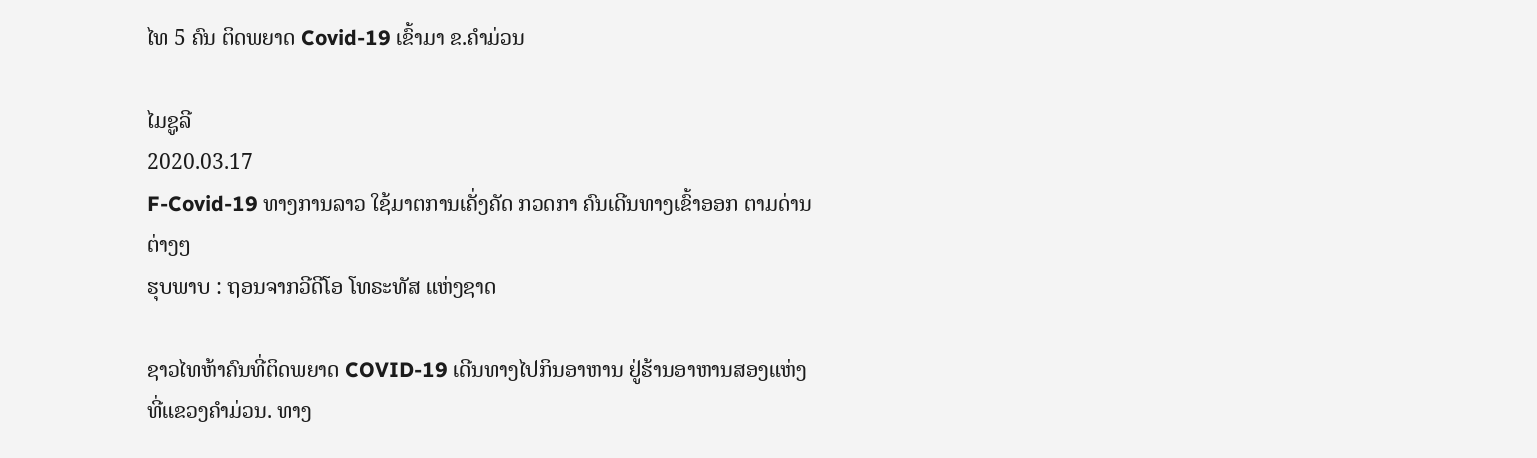ໄທ 5 ຄົນ ຕິດພຍາດ Covid-19 ເຂົ້າມາ ຂ.ຄຳມ່ວນ

ໄມຊູລີ
2020.03.17
F-Covid-19 ທາງການລາວ ໃຊ້ມາຕການເຄັ່ງຄັດ ກວດກາ ຄົນເດີນທາງເຂົ້າອອກ ຕາມດ່ານຕ່າງໆ
ຮຸບພາບ : ຖອນຈາກວີດີໂອ ໂທຣະທັສ ແຫ່ງຊາດ

ຊາວໄທຫ້າຄົນທີ່ຕິດພຍາດ COVID-19 ເດີນທາງໄປກິນອາຫານ ຢູ່ຮ້ານອາຫານສອງແຫ່ງ ທີ່ແຂວງຄຳມ່ວນ. ທາງ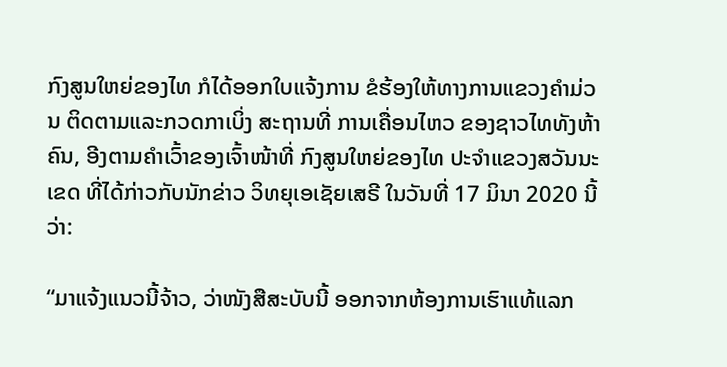ກົງສູນໃຫຍ່ຂອງໄທ ກໍໄດ້ອອກໃບແຈ້ງການ ຂໍຮ້ອງໃຫ້ທາງການແຂວງຄຳມ່ວນ ຕິດຕາມແລະກວດກາເບິ່ງ ສະຖານທີ່ ການເຄື່ອນໄຫວ ຂອງຊາວໄທທັງຫ້າ ຄົນ, ອີງຕາມຄຳເວົ້າຂອງເຈົ້າໜ້າທີ່ ກົງສູນໃຫຍ່ຂອງໄທ ປະຈຳແຂວງສວັນນະເຂດ ທີ່ໄດ້ກ່າວກັບນັກຂ່າວ ວິທຍຸເອເຊັຍເສຣີ ໃນວັນທີ່ 17 ມິນາ 2020 ນີ້ວ່າ:

“ມາແຈ້ງແນວນີ້ຈ້າວ, ວ່າໜັງສືສະບັບນີ້ ອອກຈາກຫ້ອງການເຮົາແທ້ແລກ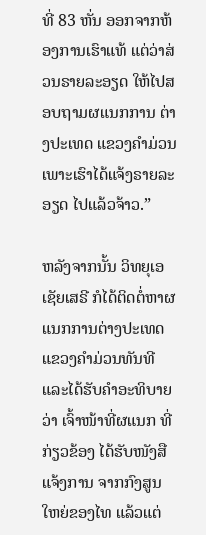ທີ່ 83 ຫັ່ນ ອອກຈາກຫ້ອງການເຮົາແທ້ ແຕ່ວ່າສ່ວນຣາຍລະອຽດ ໃຫ້ໄປສອບຖາມຜແນກການ ຕ່າງປະເທດ ແຂວງຄຳມ່ວນ ເພາະເຮົາໄດ້ແຈ້ງຣາຍລະອຽດ ໄປແລ້ວຈ້າວ.”

ຫລັງຈາກນັ້ນ ວິທຍຸເອເຊັຍເສຣີ ກໍໄດ້ຕິດຕໍ່ຫາຜແນກການຕ່າງປະເທດ ແຂວງຄຳມ່ວນທັນທີ ແລະໄດ້ຮັບຄຳອະທິບາຍວ່າ ເຈົ້າໜ້າທີ່ຜແນກ ທີ່ກ່ຽວຂ້ອງ ໄດ້ຮັບໜັງສືແຈ້ງການ ຈາກກົງສູນໃຫຍ່ຂອງໄທ ແລ້ວແຕ່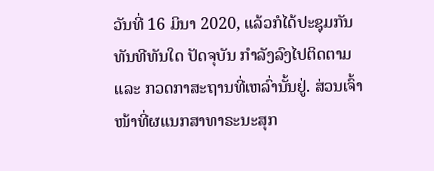ວັນທີ່ 16 ມິນາ 2020, ແລ້ວກໍໄດ້ປະຊຸມກັນທັນທີທັນໃດ ປັດຈຸບັນ ກຳລັງລົງໄປຕິດຕາມ ແລະ ກວດກາສະຖານທີ່ເຫລົ່ານັ້ນຢູ່. ສ່ວນເຈົ້າໜ້າທີ່ຜແນກສາທາຣະນະສຸກ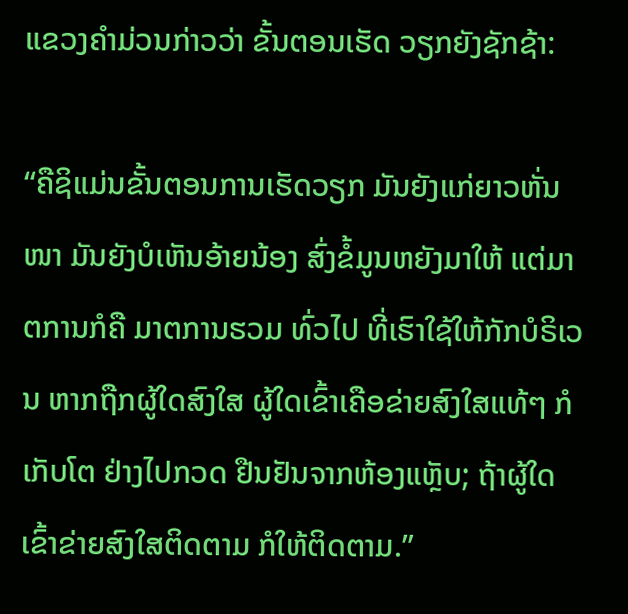ແຂວງຄຳມ່ວນກ່າວວ່າ ຂັ້ນຕອນເຮັດ ວຽກຍັງຊັກຊ້າ:

“ຄືຊິແມ່ນຂັ້ນຕອນການເຮັດວຽກ ມັນຍັງແກ່ຍາວຫັ່ນໜາ ມັນຍັງບໍເຫັນອ້າຍນ້ອງ ສົ່ງຂໍ້ມູນຫຍັງມາໃຫ້ ແຕ່ມາຕການກໍຄື ມາຕການຮວມ ທົ່ວໄປ ທີ່ເຮົາໃຊ້ໃຫ້ກັກບໍຣິເວນ ຫາກຖືກຜູ້ໃດສົງໃສ ຜູ້ໃດເຂົ້າເຄືອຂ່າຍສົງໃສແທ້ໆ ກໍເກັບໂຕ ຢ່າງໄປກວດ ຢືນຢັນຈາກຫ້ອງແຫຼັບ; ຖ້າຜູ້ໃດເຂົ້າຂ່າຍສົງໃສຕິດຕາມ ກໍໃຫ້ຕິດຕາມ.”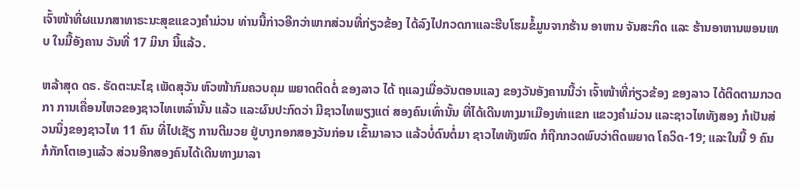ເຈົ້າໜ້າທີ່ຜແນກສາທາຣະນະສຸຂແຂວງຄຳມ່ວນ ທ່ານນີ້ກ່າວອີກວ່າພາກສ່ວນທີ່ກ່ຽວຂ້ອງ ໄດ້ລົງໄປກວດກາແລະຮີບໂຮມຂໍ້ມູນຈາກຮ້ານ ອາຫານ ຈັນສະກິດ ແລະ ຮ້ານອາຫານພອນເທບ ໃນມື້ອັງຄານ ວັນທີ່ 17 ມິນາ ນີ້ແລ້ວ.

ຫລ້າສຸດ ດຣ. ຣັດຕະນະໄຊ ເພັດສຸວັນ ຫົວໜ້າກົມຄວບຄຸມ ພຍາດຕິດຕໍ່ ຂອງລາວ ໄດ້ ຖແລງເມື່ອວັນຕອນແລງ ຂອງວັນອັງຄານນີ້ວ່າ ເຈົ້າໜ້າທີ່ກ່ຽວຂ້ອງ ຂອງລາວ ໄດ້ຕິດຕາມກວດກາ ການເຄື່ອນໄຫວຂອງຊາວໄທເຫລົ່ານັ້ນ ແລ້ວ ແລະຜົນປະກົດວ່າ ມີຊາວໄທພຽງແຕ່ ສອງຄົນເທົ່ານັ້ນ ທີ່ໄດ້ເດີນທາງມາເມືອງທ່າແຂກ ແຂວງຄຳມ່ວນ ແລະຊາວໄທທັງສອງ ກໍເປັນສ່ວນນຶ່ງຂອງຊາວໄທ 11 ຄົນ ທີ່ໄປເຊັຽ ການຕີມວຍ ຢູ່ບາງກອກສອງວັນກ່ອນ ເຂົ້າມາລາວ ແລ້ວບໍ່ດົນຕໍ່ມາ ຊາວໄທທັງໝົດ ກໍຖືກກວດພົບວ່າຕິດພຍາດ ໂຄວິດ-19; ແລະໃນນີ້ 9 ຄົນ ກໍກັກໂຕເອງແລ້ວ ສ່ວນອີກສອງຄົນໄດ້ເດີນທາງມາລາ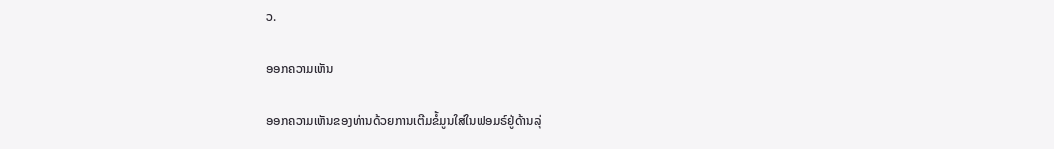ວ.

ອອກຄວາມເຫັນ

ອອກຄວາມເຫັນຂອງທ່ານດ້ວຍການເຕີມຂໍ້ມູນໃສ່ໃນຟອມຣ໌ຢູ່ດ້ານລຸ່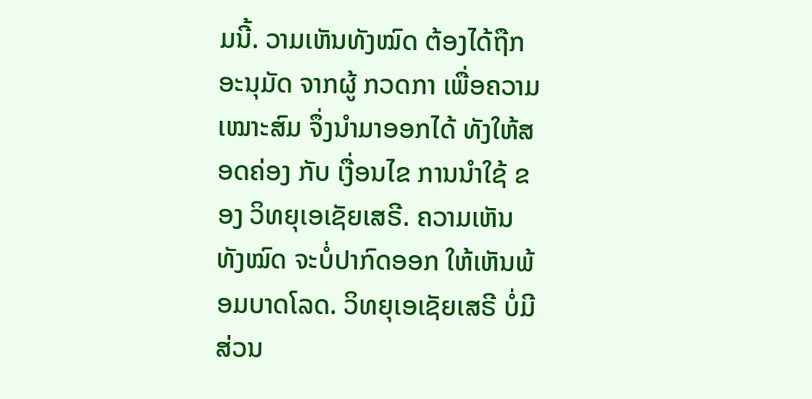ມນີ້. ວາມເຫັນທັງໝົດ ຕ້ອງໄດ້ຖືກ ອະນຸມັດ ຈາກຜູ້ ກວດກາ ເພື່ອຄວາມເໝາະສົມ ຈຶ່ງນໍາມາອອກໄດ້ ທັງໃຫ້ສອດຄ່ອງ ກັບ ເງື່ອນໄຂ ການນຳໃຊ້ ຂອງ ວິທຍຸເອເຊັຍເສຣີ. ຄວາມເຫັນທັງໝົດ ຈະບໍ່ປາກົດອອກ ໃຫ້ເຫັນພ້ອມບາດໂລດ. ວິທຍຸເອເຊັຍເສຣີ ບໍ່ມີສ່ວນ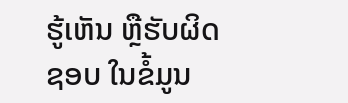ຮູ້ເຫັນ ຫຼືຮັບຜິດຊອບ ໃນຂໍ້ມູນ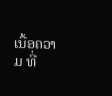ເນື້ອຄວາມ ທີ່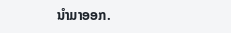ນໍາມາອອກ.